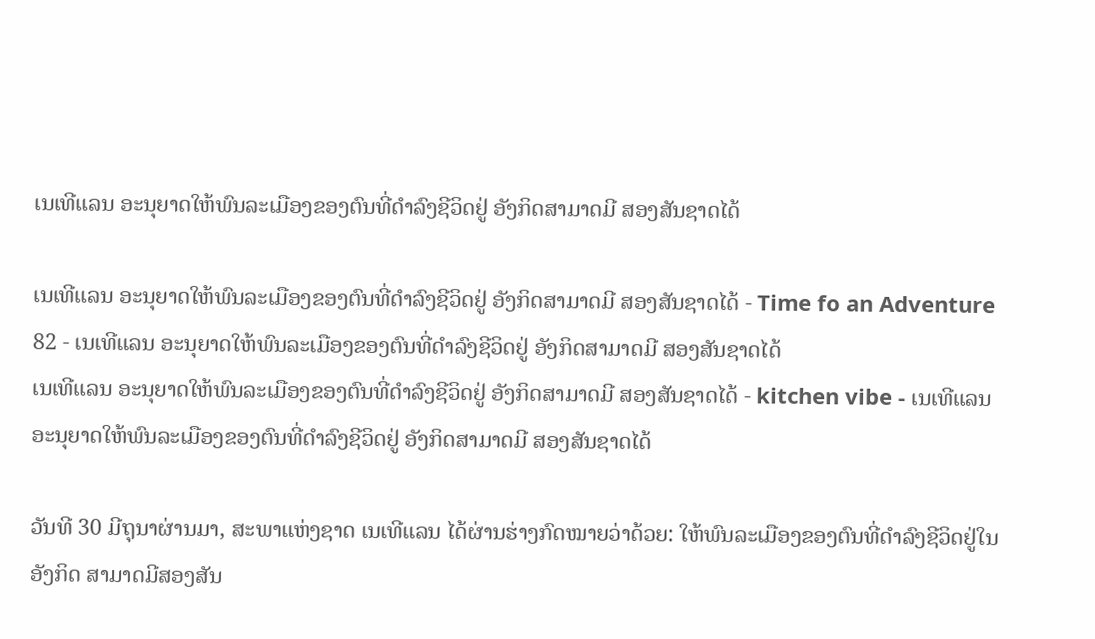ເນເທີແລນ ອະນຸຍາດໃຫ້ພົນລະເມືອງຂອງຕົນທີ່ດຳລົງຊີວິດຢູ່ ອັງກິດສາມາດມີ ສອງສັນຊາດໄດ້

ເນເທີແລນ ອະນຸຍາດໃຫ້ພົນລະເມືອງຂອງຕົນທີ່ດຳລົງຊີວິດຢູ່ ອັງກິດສາມາດມີ ສອງສັນຊາດໄດ້ - Time fo an Adventure 82 - ເນເທີແລນ ອະນຸຍາດໃຫ້ພົນລະເມືອງຂອງຕົນທີ່ດຳລົງຊີວິດຢູ່ ອັງກິດສາມາດມີ ສອງສັນຊາດໄດ້
ເນເທີແລນ ອະນຸຍາດໃຫ້ພົນລະເມືອງຂອງຕົນທີ່ດຳລົງຊີວິດຢູ່ ອັງກິດສາມາດມີ ສອງສັນຊາດໄດ້ - kitchen vibe - ເນເທີແລນ ອະນຸຍາດໃຫ້ພົນລະເມືອງຂອງຕົນທີ່ດຳລົງຊີວິດຢູ່ ອັງກິດສາມາດມີ ສອງສັນຊາດໄດ້

ວັນທີ 30 ມີຖຸນາຜ່ານມາ, ສະພາແຫ່ງຊາດ ເນເທີແລນ ໄດ້ຜ່ານຮ່າງກົດໝາຍວ່າດ້ວຍ: ໃຫ້ພົນລະເມືອງຂອງຕົນທີ່ດຳລົງຊີວິດຢູ່ໃນ ອັງກິດ ສາມາດມີສອງສັນ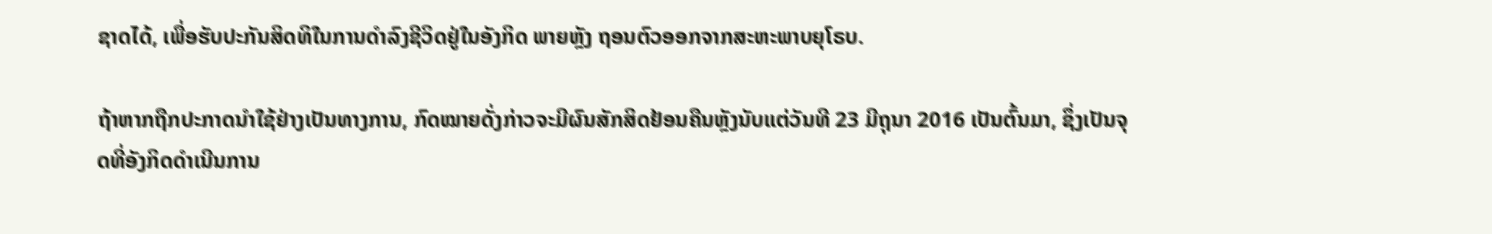ຊາດໄດ້, ເພື່ອຮັບປະກັນສິດທິໃນການດຳລົງຊີວິດຢູ່ໃນອັງກິດ ພາຍຫຼັງ ຖອນຕົວອອກຈາກສະຫະພາບຍຸໂຣບ.

ຖ້າຫາກຖືກປະກາດນຳໃຊ້ຢ່າງເປັນທາງການ, ກົດໝາຍດັ່ງກ່າວຈະມີຜົນສັກສິດຢ້ອນຄືນຫຼັງນັບແຕ່ວັນທີ 23 ມີຖຸນາ 2016 ເປັນຕົ້ນມາ, ຊຶ່ງເປັນຈຸດທີ່ອັງກິດດຳເນີນການ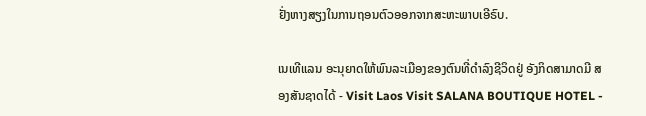ຢັ່ງຫາງສຽງໃນການຖອນຕົວອອກຈາກສະຫະພາບເອີຣົບ.

ເນເທີແລນ ອະນຸຍາດໃຫ້ພົນລະເມືອງຂອງຕົນທີ່ດຳລົງຊີວິດຢູ່ ອັງກິດສາມາດມີ ສອງສັນຊາດໄດ້ - Visit Laos Visit SALANA BOUTIQUE HOTEL -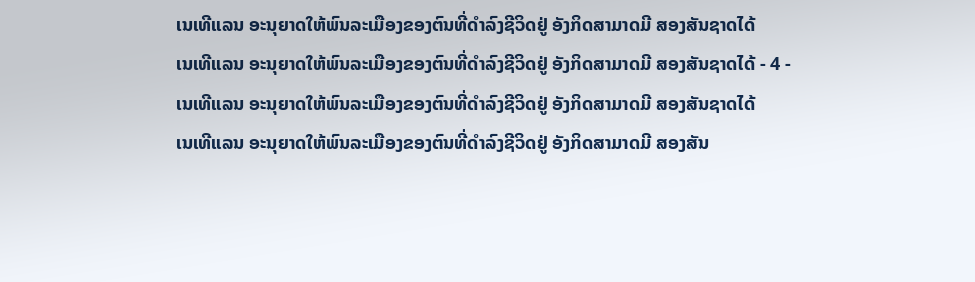ເນເທີແລນ ອະນຸຍາດໃຫ້ພົນລະເມືອງຂອງຕົນທີ່ດຳລົງຊີວິດຢູ່ ອັງກິດສາມາດມີ ສອງສັນຊາດໄດ້
ເນເທີແລນ ອະນຸຍາດໃຫ້ພົນລະເມືອງຂອງຕົນທີ່ດຳລົງຊີວິດຢູ່ ອັງກິດສາມາດມີ ສອງສັນຊາດໄດ້ - 4 - ເນເທີແລນ ອະນຸຍາດໃຫ້ພົນລະເມືອງຂອງຕົນທີ່ດຳລົງຊີວິດຢູ່ ອັງກິດສາມາດມີ ສອງສັນຊາດໄດ້
ເນເທີແລນ ອະນຸຍາດໃຫ້ພົນລະເມືອງຂອງຕົນທີ່ດຳລົງຊີວິດຢູ່ ອັງກິດສາມາດມີ ສອງສັນ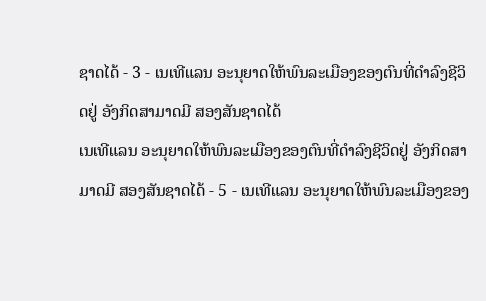ຊາດໄດ້ - 3 - ເນເທີແລນ ອະນຸຍາດໃຫ້ພົນລະເມືອງຂອງຕົນທີ່ດຳລົງຊີວິດຢູ່ ອັງກິດສາມາດມີ ສອງສັນຊາດໄດ້
ເນເທີແລນ ອະນຸຍາດໃຫ້ພົນລະເມືອງຂອງຕົນທີ່ດຳລົງຊີວິດຢູ່ ອັງກິດສາມາດມີ ສອງສັນຊາດໄດ້ - 5 - ເນເທີແລນ ອະນຸຍາດໃຫ້ພົນລະເມືອງຂອງ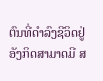ຕົນທີ່ດຳລົງຊີວິດຢູ່ ອັງກິດສາມາດມີ ສ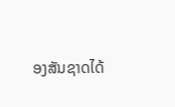ອງສັນຊາດໄດ້